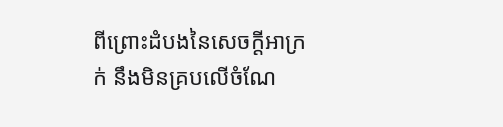ពីព្រោះដំបងនៃសេចក្ដីអាក្រក់ នឹងមិនគ្របលើចំណែ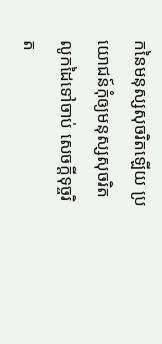កនៃមនុស្សសុចរិតឡើយ ប្រយោជន៍កុំឲ្យមនុស្សសុចរិតលូកដៃទៅចាប់ សេចក្ដីទុច្ចរិត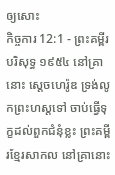ឲ្យសោះ
កិច្ចការ 12:1 - ព្រះគម្ពីរបរិសុទ្ធ ១៩៥៤ នៅគ្រានោះ ស្តេចហេរ៉ូឌ ទ្រង់លូកព្រះហស្តទៅ ចាប់ធ្វើទុក្ខដល់ពួកជំនុំខ្លះ ព្រះគម្ពីរខ្មែរសាកល នៅគ្រានោះ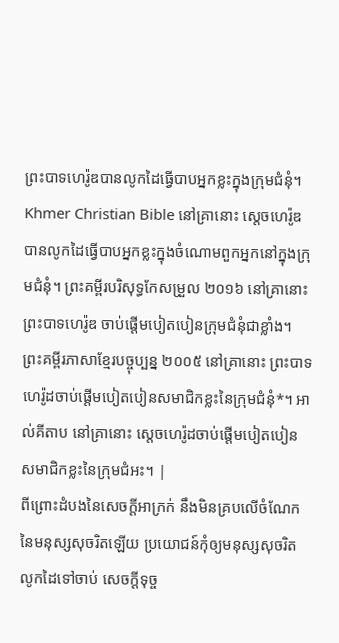ព្រះបាទហេរ៉ូឌបានលូកដៃធ្វើបាបអ្នកខ្លះក្នុងក្រុមជំនុំ។ Khmer Christian Bible នៅគ្រានោះ ស្ដេចហេរ៉ូឌបានលូកដៃធ្វើបាបអ្នកខ្លះក្នុងចំណោមពួកអ្នកនៅក្នុងក្រុមជំនុំ។ ព្រះគម្ពីរបរិសុទ្ធកែសម្រួល ២០១៦ នៅគ្រានោះ ព្រះបាទហេរ៉ូឌ ចាប់ផ្តើមបៀតបៀនក្រុមជំនុំជាខ្លាំង។ ព្រះគម្ពីរភាសាខ្មែរបច្ចុប្បន្ន ២០០៥ នៅគ្រានោះ ព្រះបាទហេរ៉ូដចាប់ផ្ដើមបៀតបៀនសមាជិកខ្លះនៃក្រុមជំនុំ*។ អាល់គីតាប នៅគ្រានោះ ស្តេចហេរ៉ូដចាប់ផ្ដើមបៀតបៀនសមាជិកខ្លះនៃក្រុមជំអះ។ |
ពីព្រោះដំបងនៃសេចក្ដីអាក្រក់ នឹងមិនគ្របលើចំណែកនៃមនុស្សសុចរិតឡើយ ប្រយោជន៍កុំឲ្យមនុស្សសុចរិតលូកដៃទៅចាប់ សេចក្ដីទុច្ច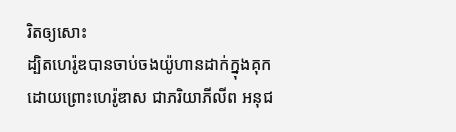រិតឲ្យសោះ
ដ្បិតហេរ៉ូឌបានចាប់ចងយ៉ូហានដាក់ក្នុងគុក ដោយព្រោះហេរ៉ូឌាស ជាភរិយាភីលីព អនុជ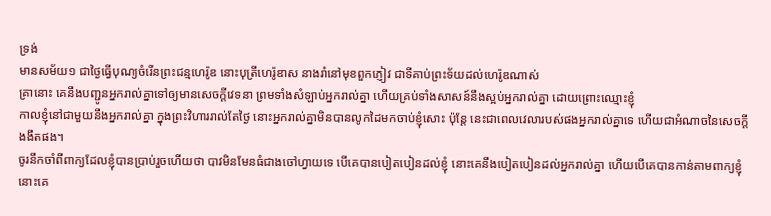ទ្រង់
មានសម័យ១ ជាថ្ងៃធ្វើបុណ្យចំរើនព្រះជន្មហេរ៉ូឌ នោះបុត្រីហេរ៉ូឌាស នាងរាំនៅមុខពួកភ្ញៀវ ជាទីគាប់ព្រះទ័យដល់ហេរ៉ូឌណាស់
គ្រានោះ គេនឹងបញ្ជូនអ្នករាល់គ្នាទៅឲ្យមានសេចក្ដីវេទនា ព្រមទាំងសំឡាប់អ្នករាល់គ្នា ហើយគ្រប់ទាំងសាសន៍នឹងស្អប់អ្នករាល់គ្នា ដោយព្រោះឈ្មោះខ្ញុំ
កាលខ្ញុំនៅជាមួយនឹងអ្នករាល់គ្នា ក្នុងព្រះវិហាររាល់តែថ្ងៃ នោះអ្នករាល់គ្នាមិនបានលូកដៃមកចាប់ខ្ញុំសោះ ប៉ុន្តែ នេះជាពេលវេលារបស់ផងអ្នករាល់គ្នាទេ ហើយជាអំណាចនៃសេចក្ដីងងឹតផង។
ចូរនឹកចាំពីពាក្យដែលខ្ញុំបានប្រាប់រួចហើយថា បាវមិនមែនធំជាងចៅហ្វាយទេ បើគេបានបៀតបៀនដល់ខ្ញុំ នោះគេនឹងបៀតបៀនដល់អ្នករាល់គ្នា ហើយបើគេបានកាន់តាមពាក្យខ្ញុំ នោះគេ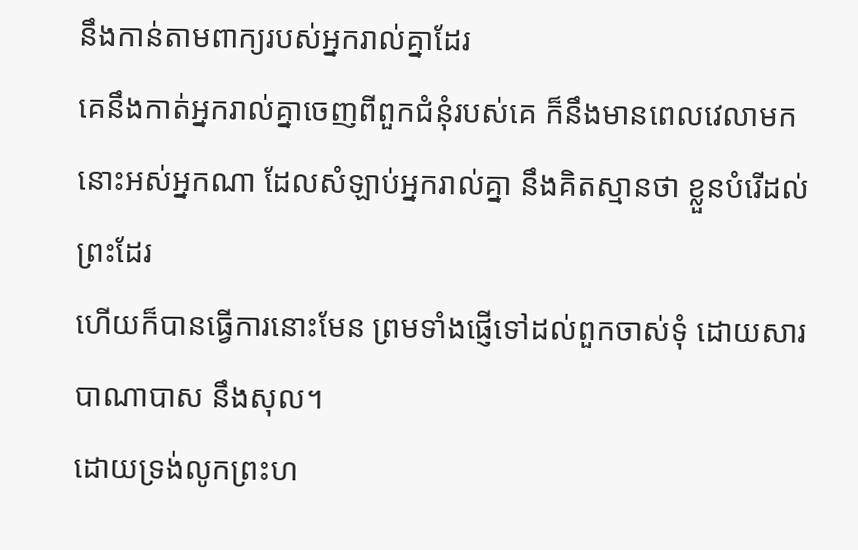នឹងកាន់តាមពាក្យរបស់អ្នករាល់គ្នាដែរ
គេនឹងកាត់អ្នករាល់គ្នាចេញពីពួកជំនុំរបស់គេ ក៏នឹងមានពេលវេលាមក នោះអស់អ្នកណា ដែលសំឡាប់អ្នករាល់គ្នា នឹងគិតស្មានថា ខ្លួនបំរើដល់ព្រះដែរ
ហើយក៏បានធ្វើការនោះមែន ព្រមទាំងផ្ញើទៅដល់ពួកចាស់ទុំ ដោយសារបាណាបាស នឹងសុល។
ដោយទ្រង់លូកព្រះហ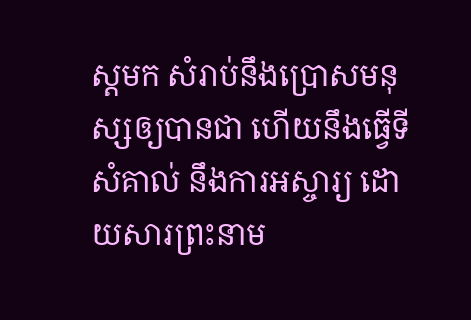ស្តមក សំរាប់នឹងប្រោសមនុស្សឲ្យបានជា ហើយនឹងធ្វើទីសំគាល់ នឹងការអស្ចារ្យ ដោយសារព្រះនាម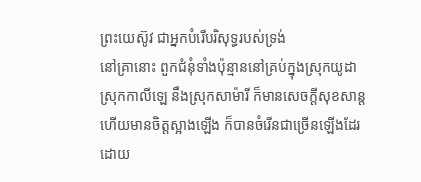ព្រះយេស៊ូវ ជាអ្នកបំរើបរិសុទ្ធរបស់ទ្រង់
នៅគ្រានោះ ពួកជំនុំទាំងប៉ុន្មាននៅគ្រប់ក្នុងស្រុកយូដា ស្រុកកាលីឡេ នឹងស្រុកសាម៉ារី ក៏មានសេចក្ដីសុខសាន្ត ហើយមានចិត្តស្អាងឡើង ក៏បានចំរើនជាច្រើនឡើងដែរ ដោយ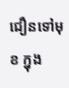ជឿនទៅមុខ ក្នុង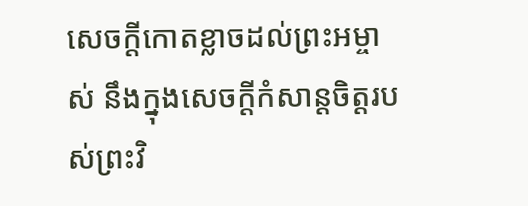សេចក្ដីកោតខ្លាចដល់ព្រះអម្ចាស់ នឹងក្នុងសេចក្ដីកំសាន្តចិត្តរបស់ព្រះវិ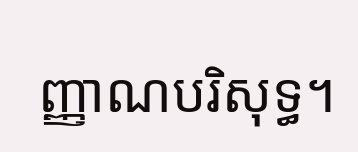ញ្ញាណបរិសុទ្ធ។